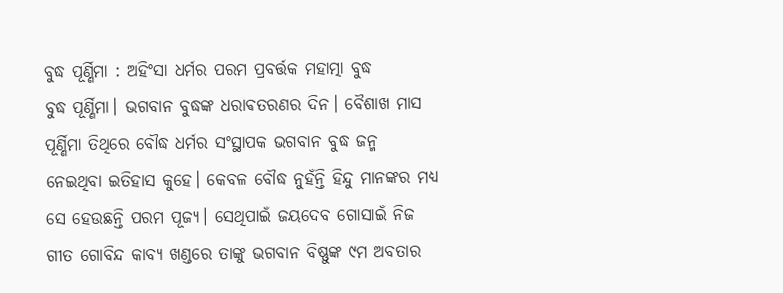ବୁଦ୍ଧ ପୂର୍ଣ୍ଣିମା : ଅହିଂସା ଧର୍ମର ପରମ ପ୍ରବର୍ତ୍ତକ ମହାତ୍ମା ବୁଦ୍ଧ
ବୁଦ୍ଧ ପୂର୍ଣ୍ଣିମା। ଭଗବାନ ବୁଦ୍ଧଙ୍କ ଧରାଵତରଣର ଦିନ। ବୈଶାଖ ମାସ ପୂର୍ଣ୍ଣିମା ତିଥିରେ ବୌଦ୍ଧ ଧର୍ମର ସଂସ୍ଥାପକ ଭଗବାନ ବୁଦ୍ଧ ଜନ୍ମ ନେଇଥିବା ଇତିହାସ କୁହେ। କେବଳ ବୌଦ୍ଧ ନୁହଁନ୍ତି ହିନ୍ଦୁ ମାନଙ୍କର ମଧ୍ୟ ସେ ହେଉଛନ୍ତି ପରମ ପୂଜ୍ୟ। ସେଥିପାଇଁ ଜୟଦେବ ଗୋସାଇଁ ନିଜ ଗୀତ ଗୋବିନ୍ଦ କାବ୍ୟ ଖଣ୍ଡରେ ତାଙ୍କୁ ଭଗବାନ ବିଷ୍ଣୁଙ୍କ ୯ମ ଅବତାର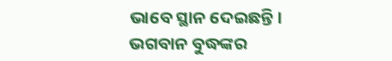ଭାବେ ସ୍ଥାନ ଦେଇଛନ୍ତି।
ଭଗବାନ ବୁଦ୍ଧଙ୍କର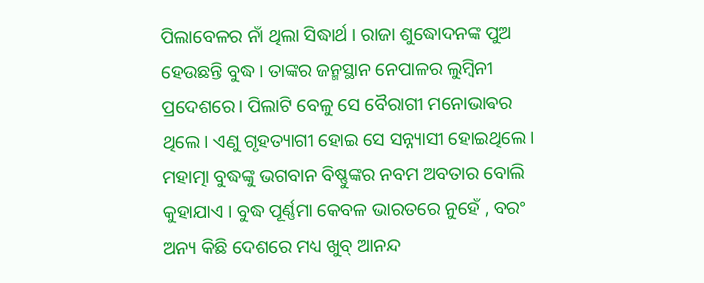ପିଲାବେଳର ନାଁ ଥିଲା ସିଦ୍ଧାର୍ଥ । ରାଜା ଶୁଦ୍ଧୋଦନଙ୍କ ପୁଅ ହେଉଛନ୍ତି ବୁଦ୍ଧ। ତାଙ୍କର ଜନ୍ମସ୍ଥାନ ନେପାଳର ଲୁମ୍ବିନୀ ପ୍ରଦେଶରେ। ପିଲାଟି ବେଳୁ ସେ ବୈରାଗୀ ମନୋଭାଵର ଥିଲେ। ଏଣୁ ଗୃହତ୍ୟାଗୀ ହୋଇ ସେ ସନ୍ନ୍ୟାସୀ ହୋଇଥିଲେ।
ମହାତ୍ମା ବୁଦ୍ଧଙ୍କୁ ଭଗବାନ ବିଷ୍ଣୁଙ୍କର ନବମ ଅବତାର ବୋଲି କୁହାଯାଏ । ବୁଦ୍ଧ ପୂର୍ଣ୍ଣମା କେବଳ ଭାରତରେ ନୁହେଁ , ବରଂ ଅନ୍ୟ କିଛି ଦେଶରେ ମଧ୍ୟ ଖୁବ୍ ଆନନ୍ଦ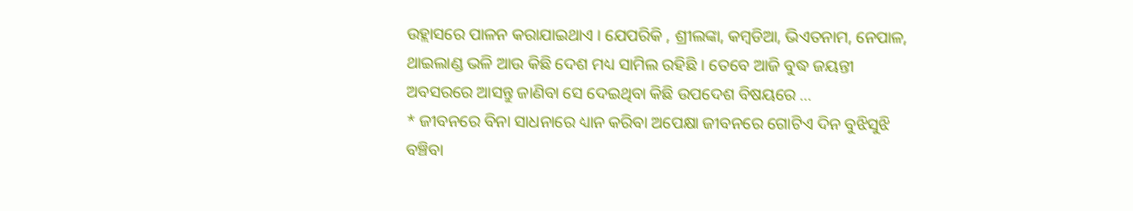ଉହ୍ଲାସରେ ପାଳନ କରାଯାଇଥାଏ । ଯେପରିକି , ଶ୍ରୀଲଙ୍କା, କମ୍ବଡିଆ, ଭିଏତନାମ, ନେପାଳ, ଥାଇଲାଣ୍ଡ ଭଳି ଆଉ କିଛି ଦେଶ ମଧ୍ୟ ସାମିଲ ରହିଛି । ତେବେ ଆଜି ବୁଦ୍ଧ ଜୟନ୍ତୀ ଅବସରରେ ଆସନ୍ତୁ ଜାଣିବା ସେ ଦେଇଥିବା କିଛି ଉପଦେଶ ବିଷୟରେ …
* ଜୀବନରେ ବିନା ସାଧନାରେ ଧ୍ୟାନ କରିବା ଅପେକ୍ଷା ଜୀବନରେ ଗୋଟିଏ ଦିନ ବୁଝିସୁଝି ବଞ୍ଚିବା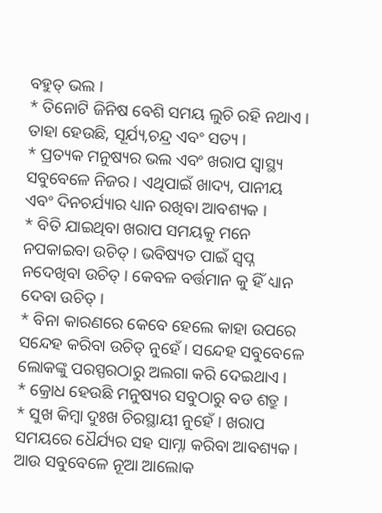ବହୁତ୍ ଭଲ ।
* ତିନୋଟି ଜିନିଷ ବେଶି ସମୟ ଲୁଚି ରହି ନଥାଏ । ତାହା ହେଉଛି, ସୂର୍ଯ୍ୟ,ଚନ୍ଦ୍ର ଏବଂ ସତ୍ୟ ।
* ପ୍ରତ୍ୟକ ମନୁଷ୍ୟର ଭଲ ଏବଂ ଖରାପ ସ୍ବାସ୍ଥ୍ୟ ସବୁବେଳେ ନିଜର । ଏଥିପାଇଁ ଖାଦ୍ୟ, ପାନୀୟ ଏବଂ ଦିନଚର୍ଯ୍ୟାର ଧ୍ୟାନ ରଖିବା ଆବଶ୍ୟକ ।
* ବିତି ଯାଇଥିବା ଖରାପ ସମୟକୁ ମନେ ନପକାଇବା ଉଚିତ୍ । ଭବିଷ୍ୟତ ପାଇଁ ସ୍ବପ୍ନ ନଦେଖିବା ଉଚିତ୍ । କେବଳ ବର୍ତ୍ତମାନ କୁ ହିଁ ଧ୍ୟାନ ଦେବା ଉଚିତ୍ ।
* ବିନା କାରଣରେ କେବେ ହେଲେ କାହା ଉପରେ ସନ୍ଦେହ କରିବା ଉଚିତ୍ ନୁହେଁ । ସନ୍ଦେହ ସବୁବେଳେ ଲୋକଙ୍କୁ ପରସ୍ପରଠାରୁ ଅଲଗା କରି ଦେଇଥାଏ ।
* କ୍ରୋଧ ହେଉଛି ମନୁଷ୍ୟର ସବୁଠାରୁ ବଡ ଶତ୍ରୁ ।
* ସୁଖ କିମ୍ବା ଦୁଃଖ ଚିରସ୍ଥାୟୀ ନୁହେଁ । ଖରାପ ସମୟରେ ଧୈର୍ଯ୍ୟର ସହ ସାମ୍ନା କରିବା ଆବଶ୍ୟକ । ଆଉ ସବୁବେଳେ ନୂଆ ଆଲୋକ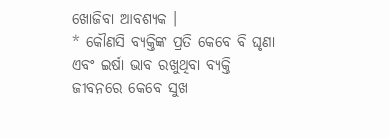ଖୋଜିବା ଆବଶ୍ୟକ ।
* କୌଣସି ବ୍ୟକ୍ତିଙ୍କ ପ୍ରତି କେବେ ବି ଘୃଣା ଏବଂ ଇର୍ଷା ଭାବ ରଖୁଥିବା ବ୍ୟକ୍ତି ଜୀବନରେ କେବେ ସୁଖ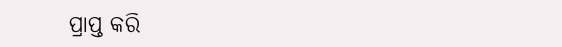ପ୍ରାପ୍ତ କରି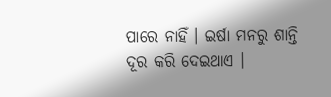ପାରେ ନାହିଁ । ଇର୍ଷା ମନରୁ ଶାନ୍ତି ଦୂର କରି ଦେଇଥାଏ ।